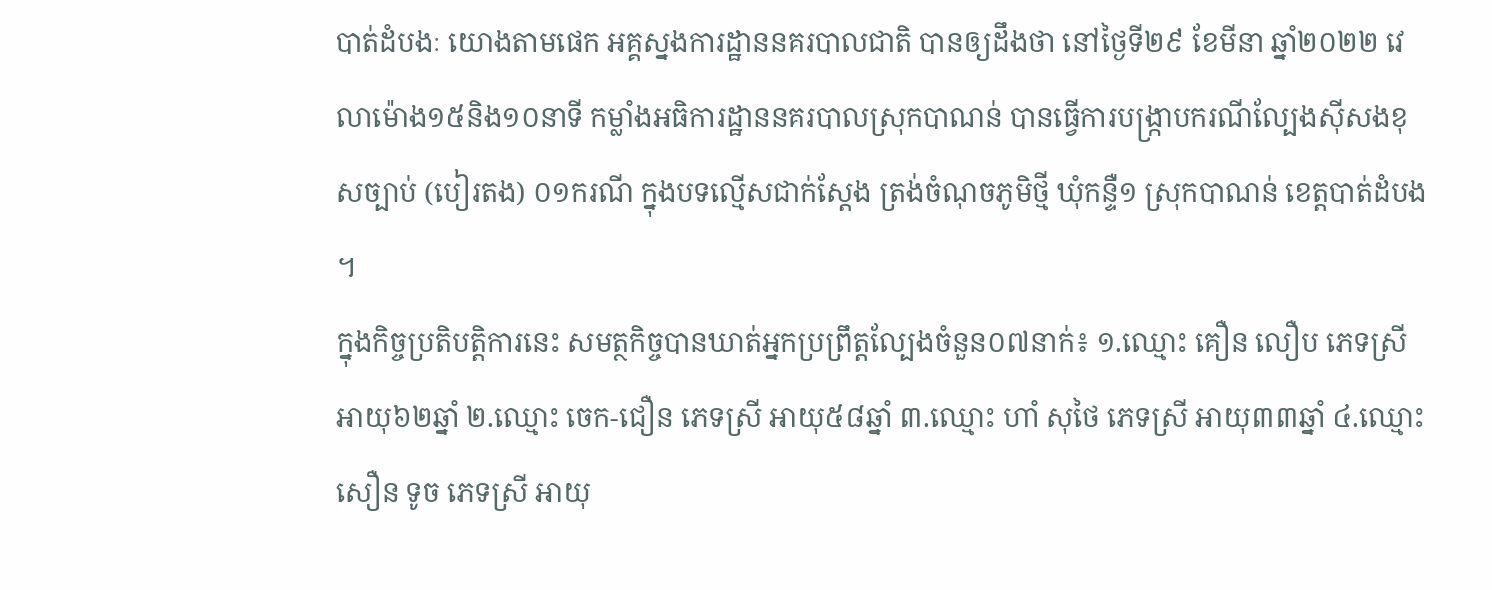បាត់ដំបងៈ យោងតាមផេក អគ្គស្នងការដ្ឋាននគរបាលជាតិ បានឲ្យដឹងថា នៅថ្ងៃទី២៩ ខែមីនា ឆ្នាំ២០២២ វេលាម៉ោង១៥និង១០នាទី កម្លាំងអធិការដ្ឋាននគរបាលស្រុកបាណន់ បានធ្វើការបង្ក្រាបករណីល្បែងស៊ីសងខុសច្បាប់ (បៀរតង) ០១ករណី ក្នុងបទល្មើសជាក់ស្តែង ត្រង់ចំណុចភូមិថ្មី ឃុំកន្ទឺ១ ស្រុកបាណន់ ខេត្តបាត់ដំបង ។
ក្នុងកិច្ចប្រតិបត្តិការនេះ សមត្ថកិច្ចបានឃាត់អ្នកប្រព្រឹត្តល្បែងចំនួន០៧នាក់៖ ១.ឈ្មោះ គឿន លឿប ភេទស្រី អាយុ៦២ឆ្នាំ ២.ឈ្មោះ ចេក-ជឿន ភេទស្រី អាយុ៥៨ឆ្នាំ ៣.ឈ្មោះ ហាំ សុថៃ ភេទស្រី អាយុ៣៣ឆ្នាំ ៤.ឈ្មោះ សឿន ទូច ភេទស្រី អាយុ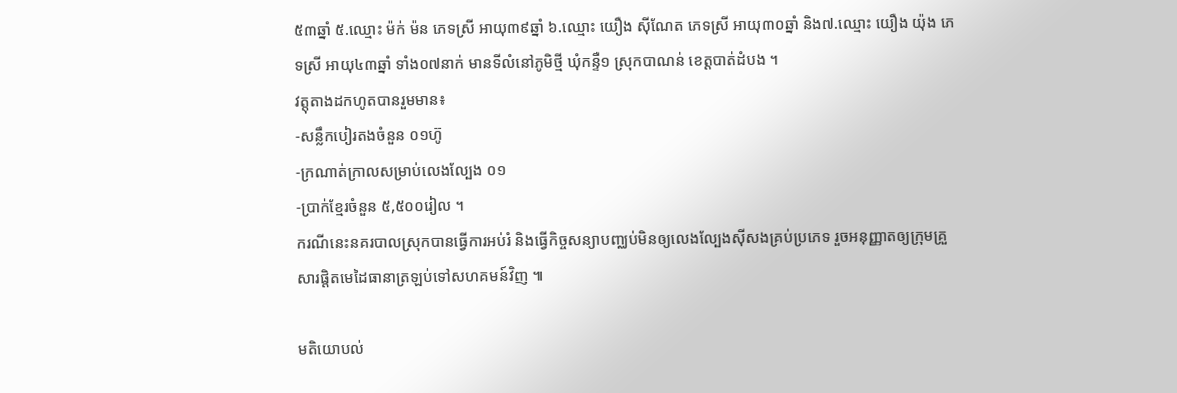៥៣ឆ្នាំ ៥.ឈ្មោះ ម៉ក់ ម៉ន ភេទស្រី អាយុ៣៩ឆ្នាំ ៦.ឈ្មោះ យឿង ស៊ីណែត ភេទស្រី អាយុ៣០ឆ្នាំ និង៧.ឈ្មោះ យឿង យ៉ុង ភេទស្រី អាយុ៤៣ឆ្នាំ ទាំង០៧នាក់ មានទីលំនៅភូមិថ្មី ឃុំកន្ទឺ១ ស្រុកបាណន់ ខេត្តបាត់ដំបង ។
វត្តុតាងដកហូតបានរួមមាន៖
-សន្លឹកបៀរតងចំនួន ០១ហ៊ូ
-ក្រណាត់ក្រាលសម្រាប់លេងល្បែង ០១
-ប្រាក់ខ្មែរចំនួន ៥,៥០០រៀល ។
ករណីនេះនគរបាលស្រុកបានធ្វើការអប់រំ និងធ្វើកិច្ចសន្យាបញ្ឈប់មិនឲ្យលេងល្បែងស៊ីសងគ្រប់ប្រភេទ រួចអនុញ្ញាតឲ្យក្រុមគ្រួសារផ្តិតមេដៃធានាត្រឡប់ទៅសហគមន៍វិញ ៕

មតិយោបល់